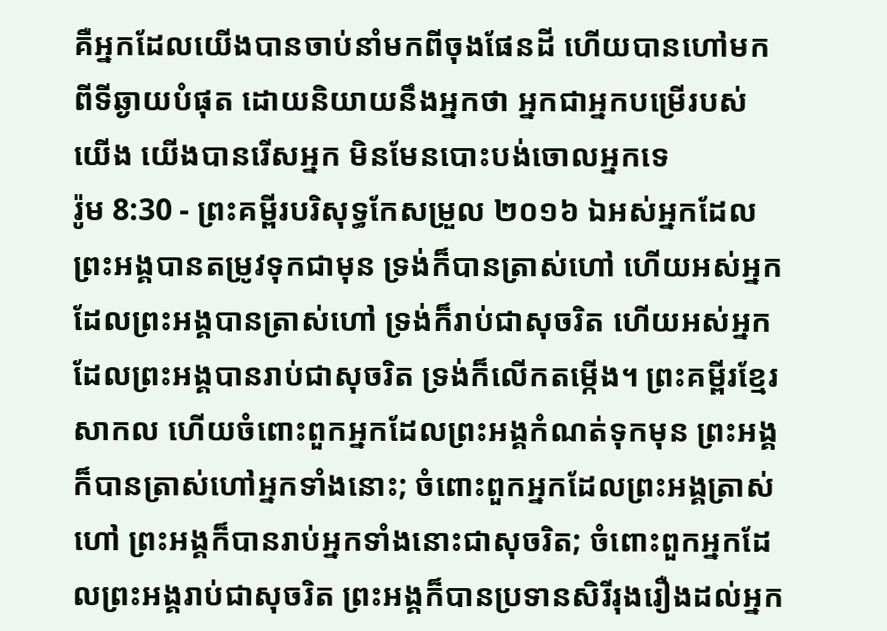គឺអ្នកដែលយើងបានចាប់នាំមកពីចុងផែនដី ហើយបានហៅមកពីទីឆ្ងាយបំផុត ដោយនិយាយនឹងអ្នកថា អ្នកជាអ្នកបម្រើរបស់យើង យើងបានរើសអ្នក មិនមែនបោះបង់ចោលអ្នកទេ
រ៉ូម 8:30 - ព្រះគម្ពីរបរិសុទ្ធកែសម្រួល ២០១៦ ឯអស់អ្នកដែលព្រះអង្គបានតម្រូវទុកជាមុន ទ្រង់ក៏បានត្រាស់ហៅ ហើយអស់អ្នកដែលព្រះអង្គបានត្រាស់ហៅ ទ្រង់ក៏រាប់ជាសុចរិត ហើយអស់អ្នកដែលព្រះអង្គបានរាប់ជាសុចរិត ទ្រង់ក៏លើកតម្កើង។ ព្រះគម្ពីរខ្មែរសាកល ហើយចំពោះពួកអ្នកដែលព្រះអង្គកំណត់ទុកមុន ព្រះអង្គក៏បានត្រាស់ហៅអ្នកទាំងនោះ; ចំពោះពួកអ្នកដែលព្រះអង្គត្រាស់ហៅ ព្រះអង្គក៏បានរាប់អ្នកទាំងនោះជាសុចរិត; ចំពោះពួកអ្នកដែលព្រះអង្គរាប់ជាសុចរិត ព្រះអង្គក៏បានប្រទានសិរីរុងរឿងដល់អ្នក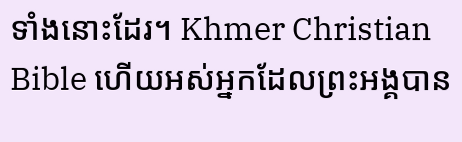ទាំងនោះដែរ។ Khmer Christian Bible ហើយអស់អ្នកដែលព្រះអង្គបាន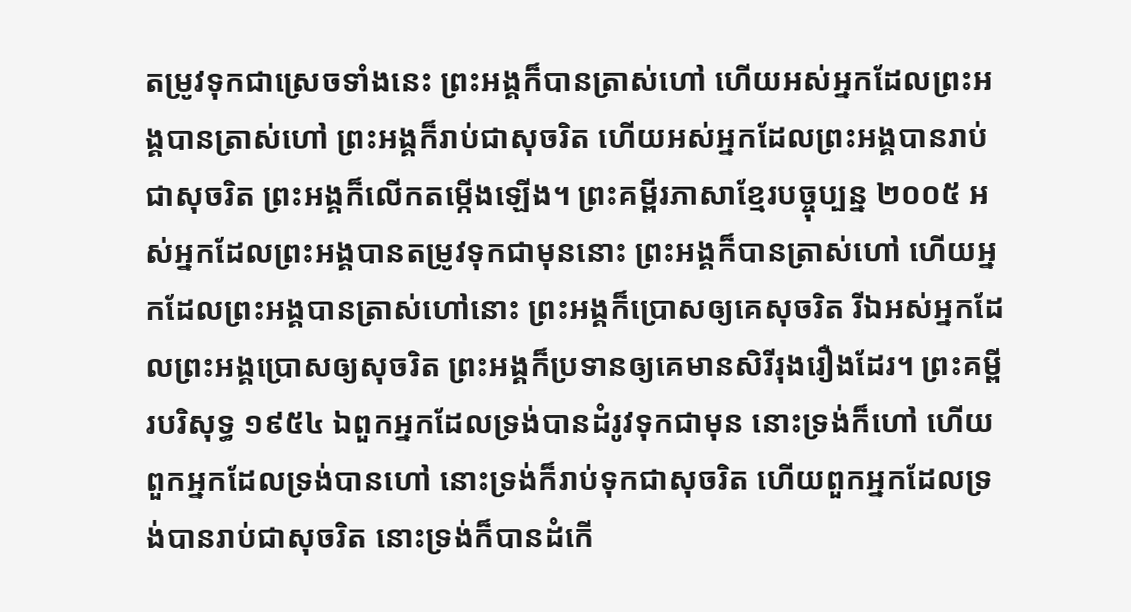តម្រូវទុកជាស្រេចទាំងនេះ ព្រះអង្គក៏បានត្រាស់ហៅ ហើយអស់អ្នកដែលព្រះអង្គបានត្រាស់ហៅ ព្រះអង្គក៏រាប់ជាសុចរិត ហើយអស់អ្នកដែលព្រះអង្គបានរាប់ជាសុចរិត ព្រះអង្គក៏លើកតម្កើងឡើង។ ព្រះគម្ពីរភាសាខ្មែរបច្ចុប្បន្ន ២០០៥ អស់អ្នកដែលព្រះអង្គបានតម្រូវទុកជាមុននោះ ព្រះអង្គក៏បានត្រាស់ហៅ ហើយអ្នកដែលព្រះអង្គបានត្រាស់ហៅនោះ ព្រះអង្គក៏ប្រោសឲ្យគេសុចរិត រីឯអស់អ្នកដែលព្រះអង្គប្រោសឲ្យសុចរិត ព្រះអង្គក៏ប្រទានឲ្យគេមានសិរីរុងរឿងដែរ។ ព្រះគម្ពីរបរិសុទ្ធ ១៩៥៤ ឯពួកអ្នកដែលទ្រង់បានដំរូវទុកជាមុន នោះទ្រង់ក៏ហៅ ហើយពួកអ្នកដែលទ្រង់បានហៅ នោះទ្រង់ក៏រាប់ទុកជាសុចរិត ហើយពួកអ្នកដែលទ្រង់បានរាប់ជាសុចរិត នោះទ្រង់ក៏បានដំកើ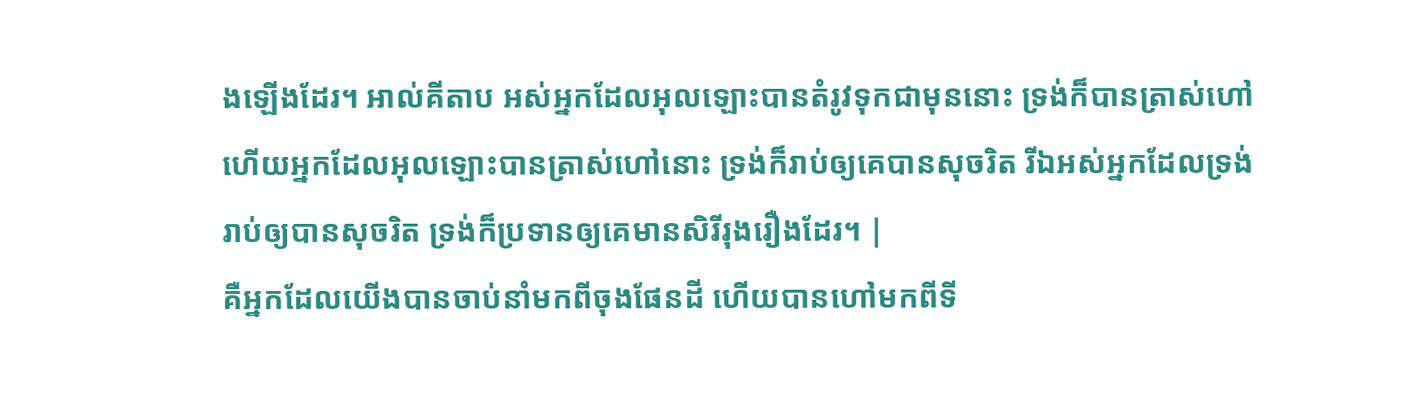ងឡើងដែរ។ អាល់គីតាប អស់អ្នកដែលអុលឡោះបានតំរូវទុកជាមុននោះ ទ្រង់ក៏បានត្រាស់ហៅ ហើយអ្នកដែលអុលឡោះបានត្រាស់ហៅនោះ ទ្រង់ក៏រាប់ឲ្យគេបានសុចរិត រីឯអស់អ្នកដែលទ្រង់រាប់ឲ្យបានសុចរិត ទ្រង់ក៏ប្រទានឲ្យគេមានសិរីរុងរឿងដែរ។ |
គឺអ្នកដែលយើងបានចាប់នាំមកពីចុងផែនដី ហើយបានហៅមកពីទី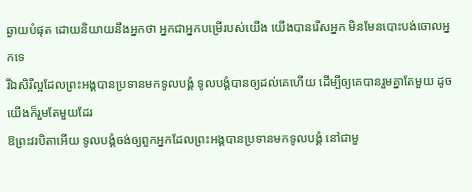ឆ្ងាយបំផុត ដោយនិយាយនឹងអ្នកថា អ្នកជាអ្នកបម្រើរបស់យើង យើងបានរើសអ្នក មិនមែនបោះបង់ចោលអ្នកទេ
រីឯសិរីល្អដែលព្រះអង្គបានប្រទានមកទូលបង្គំ ទូលបង្គំបានឲ្យដល់គេហើយ ដើម្បីឲ្យគេបានរួមគ្នាតែមួយ ដូចយើងក៏រួមតែមួយដែរ
ឱព្រះវរបិតាអើយ ទូលបង្គំចង់ឲ្យពួកអ្នកដែលព្រះអង្គបានប្រទានមកទូលបង្គំ នៅជាមួ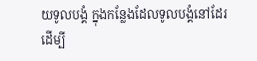យទូលបង្គំ ក្នុងកន្លែងដែលទូលបង្គំនៅដែរ ដើម្បី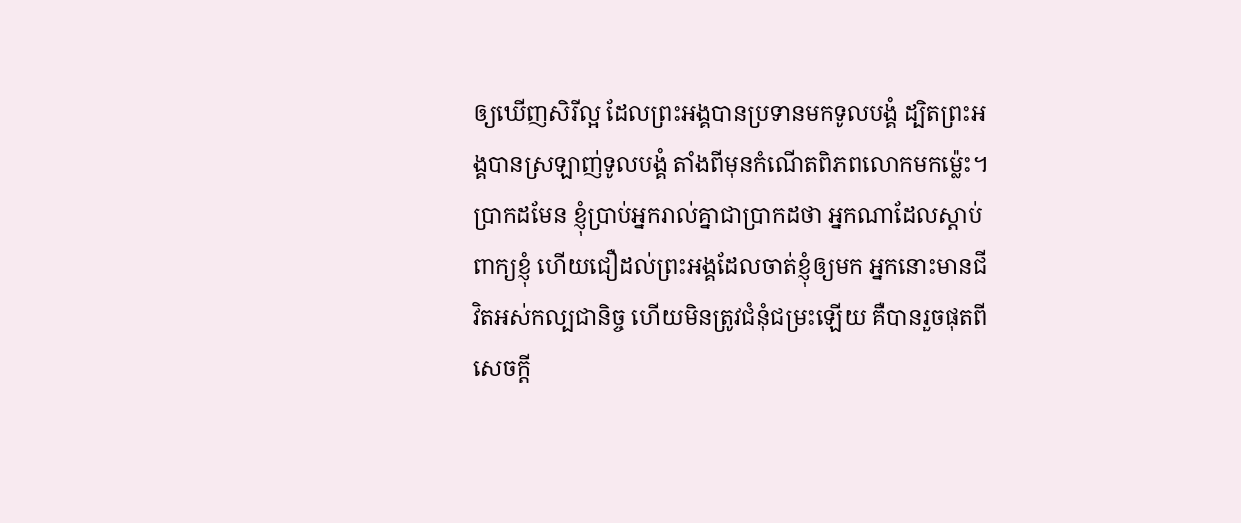ឲ្យឃើញសិរីល្អ ដែលព្រះអង្គបានប្រទានមកទូលបង្គំ ដ្បិតព្រះអង្គបានស្រឡាញ់ទូលបង្គំ តាំងពីមុនកំណើតពិភពលោកមកម៉្លេះ។
ប្រាកដមែន ខ្ញុំប្រាប់អ្នករាល់គ្នាជាប្រាកដថា អ្នកណាដែលស្តាប់ពាក្យខ្ញុំ ហើយជឿដល់ព្រះអង្គដែលចាត់ខ្ញុំឲ្យមក អ្នកនោះមានជីវិតអស់កល្បជានិច្ច ហើយមិនត្រូវជំនុំជម្រះឡើយ គឺបានរួចផុតពីសេចក្តី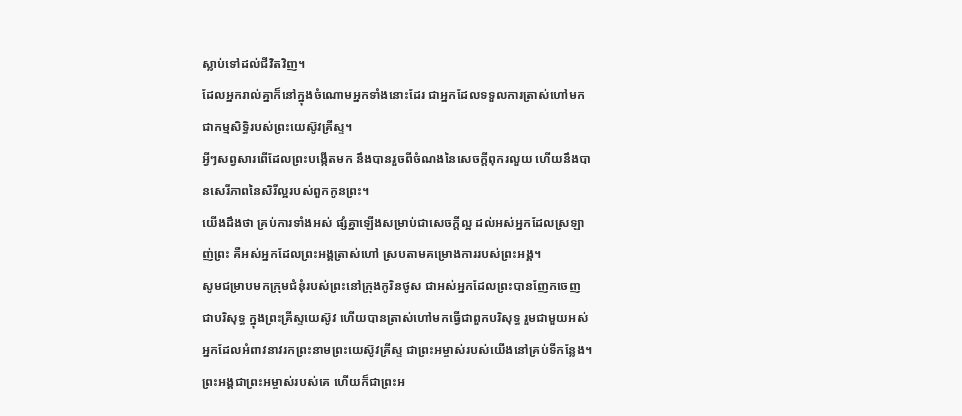ស្លាប់ទៅដល់ជីវិតវិញ។
ដែលអ្នករាល់គ្នាក៏នៅក្នុងចំណោមអ្នកទាំងនោះដែរ ជាអ្នកដែលទទួលការត្រាស់ហៅមកជាកម្មសិទ្ធិរបស់ព្រះយេស៊ូវគ្រីស្ទ។
អ្វីៗសព្វសារពើដែលព្រះបង្កើតមក នឹងបានរួចពីចំណងនៃសេចក្តីពុករលួយ ហើយនឹងបានសេរីភាពនៃសិរីល្អរបស់ពួកកូនព្រះ។
យើងដឹងថា គ្រប់ការទាំងអស់ ផ្សំគ្នាឡើងសម្រាប់ជាសេចក្តីល្អ ដល់អស់អ្នកដែលស្រឡាញ់ព្រះ គឺអស់អ្នកដែលព្រះអង្គត្រាស់ហៅ ស្របតាមគម្រោងការរបស់ព្រះអង្គ។
សូមជម្រាបមកក្រុមជំនុំរបស់ព្រះនៅក្រុងកូរិនថូស ជាអស់អ្នកដែលព្រះបានញែកចេញជាបរិសុទ្ធ ក្នុងព្រះគ្រីស្ទយេស៊ូវ ហើយបានត្រាស់ហៅមកធ្វើជាពួកបរិសុទ្ធ រួមជាមួយអស់អ្នកដែលអំពាវនាវរកព្រះនាមព្រះយេស៊ូវគ្រីស្ទ ជាព្រះអម្ចាស់របស់យើងនៅគ្រប់ទីកន្លែង។ ព្រះអង្គជាព្រះអម្ចាស់របស់គេ ហើយក៏ជាព្រះអ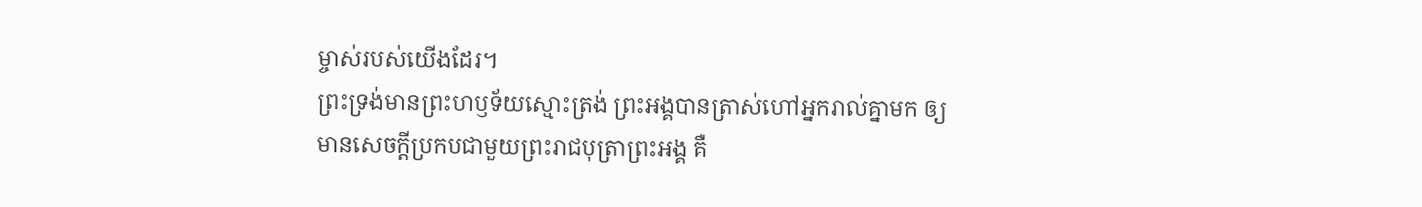ម្ចាស់របស់យើងដែរ។
ព្រះទ្រង់មានព្រះហឫទ័យស្មោះត្រង់ ព្រះអង្គបានត្រាស់ហៅអ្នករាល់គ្នាមក ឲ្យមានសេចក្ដីប្រកបជាមួយព្រះរាជបុត្រាព្រះអង្គ គឺ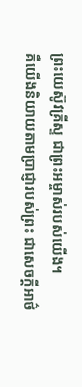ព្រះយេស៊ូវគ្រីស្ទ ជាព្រះអម្ចាស់របស់យើង។
គឺយើងនិយាយតាមប្រាជ្ញារបស់ព្រះ ជាសេចក្តីអាថ៌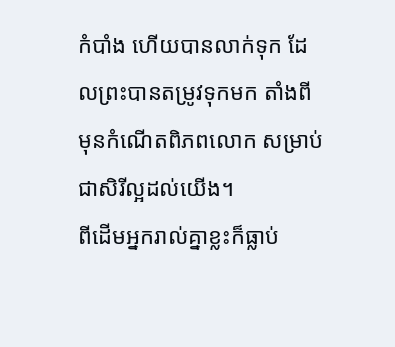កំបាំង ហើយបានលាក់ទុក ដែលព្រះបានតម្រូវទុកមក តាំងពីមុនកំណើតពិភពលោក សម្រាប់ជាសិរីល្អដល់យើង។
ពីដើមអ្នករាល់គ្នាខ្លះក៏ធ្លាប់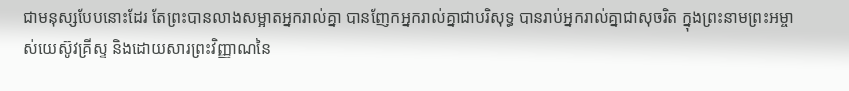ជាមនុស្សបែបនោះដែរ តែព្រះបានលាងសម្អាតអ្នករាល់គ្នា បានញែកអ្នករាល់គ្នាជាបរិសុទ្ធ បានរាប់អ្នករាល់គ្នាជាសុចរិត ក្នុងព្រះនាមព្រះអម្ចាស់យេស៊ូវគ្រីស្ទ និងដោយសារព្រះវិញ្ញាណនៃ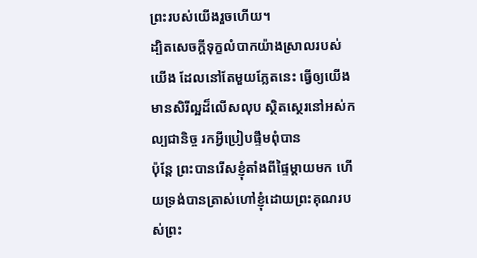ព្រះរបស់យើងរួចហើយ។
ដ្បិតសេចក្តីទុក្ខលំបាកយ៉ាងស្រាលរបស់យើង ដែលនៅតែមួយភ្លែតនេះ ធ្វើឲ្យយើងមានសិរីល្អដ៏លើសលុប ស្ថិតស្ថេរនៅអស់កល្បជានិច្ច រកអ្វីប្រៀបផ្ទឹមពុំបាន
ប៉ុន្តែ ព្រះបានរើសខ្ញុំតាំងពីផ្ទៃម្តាយមក ហើយទ្រង់បានត្រាស់ហៅខ្ញុំដោយព្រះគុណរបស់ព្រះ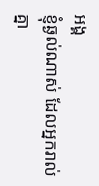អង្គ
ខ្ញុំឆ្ងល់ណាស់ ដែលអ្នករាល់គ្នា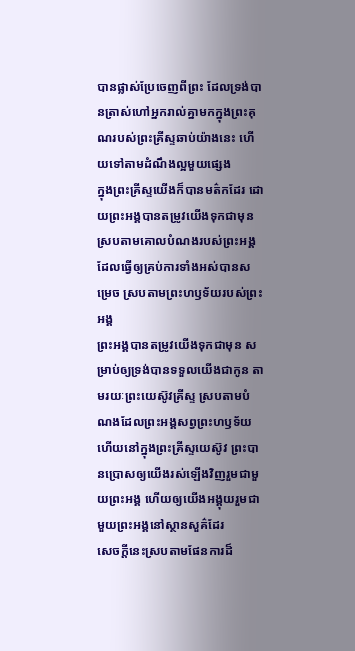បានផ្លាស់ប្រែចេញពីព្រះ ដែលទ្រង់បានត្រាស់ហៅអ្នករាល់គ្នាមកក្នុងព្រះគុណរបស់ព្រះគ្រីស្ទឆាប់យ៉ាងនេះ ហើយទៅតាមដំណឹងល្អមួយផ្សេង
ក្នុងព្រះគ្រីស្ទយើងក៏បានមត៌កដែរ ដោយព្រះអង្គបានតម្រូវយើងទុកជាមុន ស្របតាមគោលបំណងរបស់ព្រះអង្គ ដែលធ្វើឲ្យគ្រប់ការទាំងអស់បានសម្រេច ស្របតាមព្រះហឫទ័យរបស់ព្រះអង្គ
ព្រះអង្គបានតម្រូវយើងទុកជាមុន សម្រាប់ឲ្យទ្រង់បានទទួលយើងជាកូន តាមរយៈព្រះយេស៊ូវគ្រីស្ទ ស្របតាមបំណងដែលព្រះអង្គសព្វព្រះហឫទ័យ
ហើយនៅក្នុងព្រះគ្រីស្ទយេស៊ូវ ព្រះបានប្រោសឲ្យយើងរស់ឡើងវិញរួមជាមួយព្រះអង្គ ហើយឲ្យយើងអង្គុយរួមជាមួយព្រះអង្គនៅស្ថានសួគ៌ដែរ
សេចក្តីនេះស្របតាមផែនការដ៏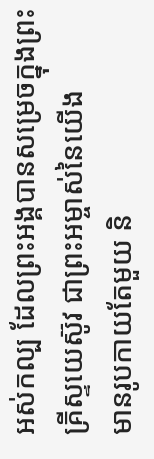អស់កល្ប ដែលព្រះអង្គបានសម្រេចក្នុងព្រះគ្រីស្ទយេស៊ូវ ជាព្រះអម្ចាស់នៃយើង
មានរូបកាយតែមួយ និ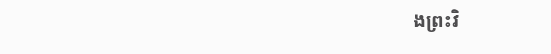ងព្រះវិ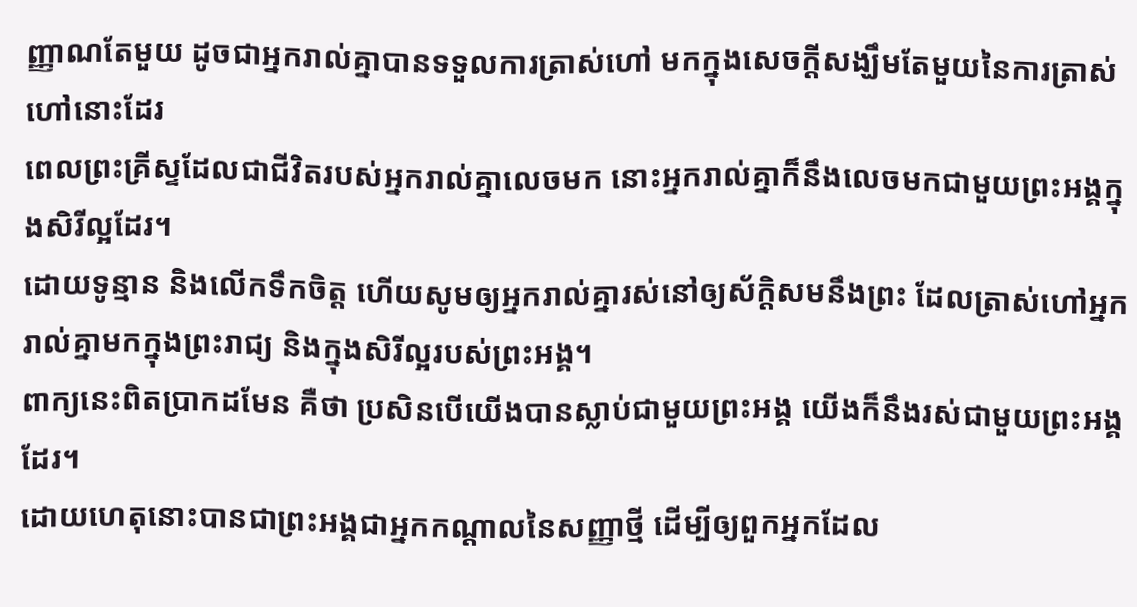ញ្ញាណតែមួយ ដូចជាអ្នករាល់គ្នាបានទទួលការត្រាស់ហៅ មកក្នុងសេចក្តីសង្ឃឹមតែមួយនៃការត្រាស់ហៅនោះដែរ
ពេលព្រះគ្រីស្ទដែលជាជីវិតរបស់អ្នករាល់គ្នាលេចមក នោះអ្នករាល់គ្នាក៏នឹងលេចមកជាមួយព្រះអង្គក្នុងសិរីល្អដែរ។
ដោយទូន្មាន និងលើកទឹកចិត្ត ហើយសូមឲ្យអ្នករាល់គ្នារស់នៅឲ្យស័ក្តិសមនឹងព្រះ ដែលត្រាស់ហៅអ្នករាល់គ្នាមកក្នុងព្រះរាជ្យ និងក្នុងសិរីល្អរបស់ព្រះអង្គ។
ពាក្យនេះពិតប្រាកដមែន គឺថា ប្រសិនបើយើងបានស្លាប់ជាមួយព្រះអង្គ យើងក៏នឹងរស់ជាមួយព្រះអង្គដែរ។
ដោយហេតុនោះបានជាព្រះអង្គជាអ្នកកណ្តាលនៃសញ្ញាថ្មី ដើម្បីឲ្យពួកអ្នកដែល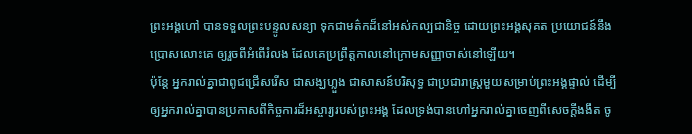ព្រះអង្គហៅ បានទទួលព្រះបន្ទូលសន្យា ទុកជាមត៌កដ៏នៅអស់កល្បជានិច្ច ដោយព្រះអង្គសុគត ប្រយោជន៍នឹងប្រោសលោះគេ ឲ្យរួចពីអំពើរំលង ដែលគេប្រព្រឹត្តកាលនៅក្រោមសញ្ញាចាស់នៅឡើយ។
ប៉ុន្តែ អ្នករាល់គ្នាជាពូជជ្រើសរើស ជាសង្ឃហ្លួង ជាសាសន៍បរិសុទ្ធ ជាប្រជារាស្ត្រមួយសម្រាប់ព្រះអង្គផ្ទាល់ ដើម្បីឲ្យអ្នករាល់គ្នាបានប្រកាសពីកិច្ចការដ៏អស្ចារ្យរបស់ព្រះអង្គ ដែលទ្រង់បានហៅអ្នករាល់គ្នាចេញពីសេចក្តីងងឹត ចូ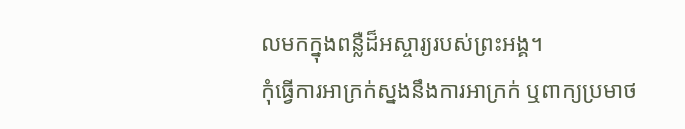លមកក្នុងពន្លឺដ៏អស្ចារ្យរបស់ព្រះអង្គ។
កុំធ្វើការអាក្រក់ស្នងនឹងការអាក្រក់ ឬពាក្យប្រមាថ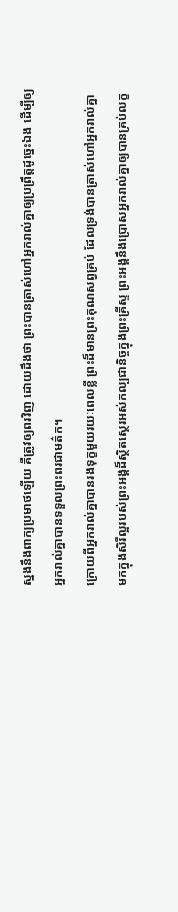ស្នងនឹងពាក្យប្រមាថឡើយ គឺត្រូវឲ្យពរវិញ ដោយដឹងថា ព្រះបានត្រាស់ហៅអ្នករាល់គ្នាឲ្យប្រព្រឹត្តដូច្នេះឯង ដើម្បីឲ្យអ្នករាល់គ្នាបានទទួលព្រះពរជាមត៌ក។
ក្រោយពីអ្នករាល់គ្នាបានរងទុក្ខមួយរយៈពេលខ្លី ព្រះដ៏មានព្រះគុណសព្វគ្រប់ ដែលទ្រង់បានត្រាស់ហៅអ្នករាល់គ្នា មកក្នុងសិរីល្អរបស់ព្រះអង្គដ៏ស្ថិតស្ថេរអស់កល្បជានិច្ចក្នុងព្រះគ្រីស្ទ ព្រះអង្គនឹងប្រោសអ្នករាល់គ្នាឲ្យបានគ្រប់លក្ខ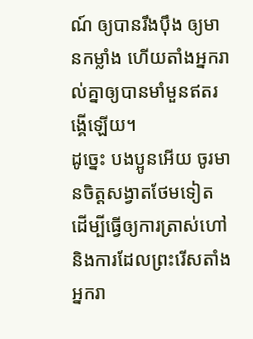ណ៍ ឲ្យបានរឹងប៉ឹង ឲ្យមានកម្លាំង ហើយតាំងអ្នករាល់គ្នាឲ្យបានមាំមួនឥតរង្គើឡើយ។
ដូច្នេះ បងប្អូនអើយ ចូរមានចិត្តសង្វាតថែមទៀត ដើម្បីធ្វើឲ្យការត្រាស់ហៅ និងការដែលព្រះរើសតាំងអ្នករា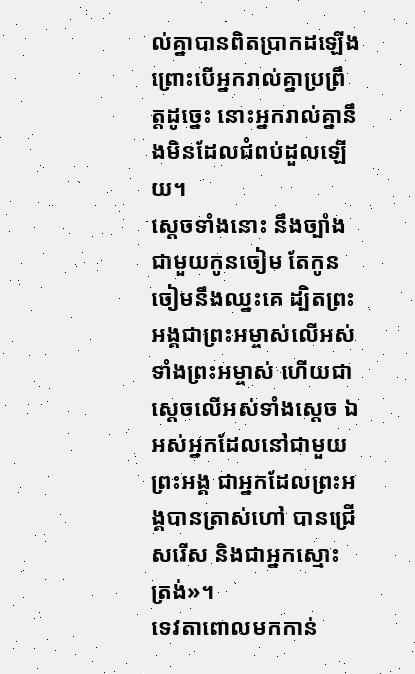ល់គ្នាបានពិតប្រាកដឡើង ព្រោះបើអ្នករាល់គ្នាប្រព្រឹត្តដូច្នេះ នោះអ្នករាល់គ្នានឹងមិនដែលជំពប់ដួលឡើយ។
ស្ដេចទាំងនោះ នឹងច្បាំងជាមួយកូនចៀម តែកូនចៀមនឹងឈ្នះគេ ដ្បិតព្រះអង្គជាព្រះអម្ចាស់លើអស់ទាំងព្រះអម្ចាស់ ហើយជាស្តេចលើអស់ទាំងស្តេច ឯអស់អ្នកដែលនៅជាមួយព្រះអង្គ ជាអ្នកដែលព្រះអង្គបានត្រាស់ហៅ បានជ្រើសរើស និងជាអ្នកស្មោះត្រង់»។
ទេវតាពោលមកកាន់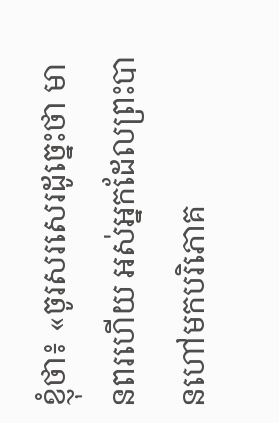ខ្ញុំថា៖ «ចូរសរសេរដូច្នេះថា មានពរហើយ អស់អ្នកដែលព្រះបានហៅមកបរិភោគ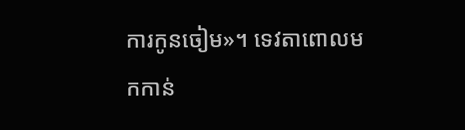ការកូនចៀម»។ ទេវតាពោលមកកាន់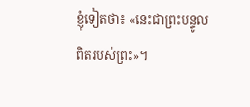ខ្ញុំទៀតថា៖ «នេះជាព្រះបន្ទូលពិតរបស់ព្រះ»។